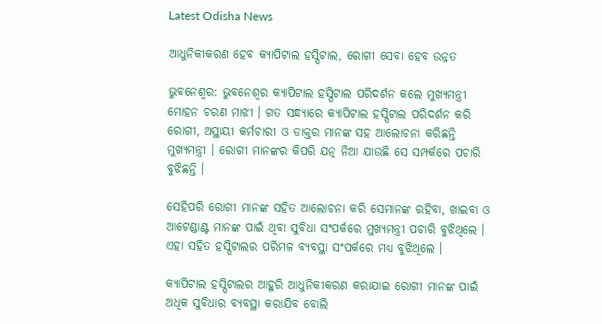Latest Odisha News

ଆଧୁନିକୀକରଣ ହେବ କ୍ୟାପିଟାଲ ହସ୍ପିଟାଲ, ରୋଗୀ ସେବା ହେବ ଉନ୍ନତ

ଭୁବନେଶ୍ୱର: ଭୁବନେଶ୍ୱର କ୍ୟାପିଟାଲ ହସ୍ପିଟାଲ ପରିଦର୍ଶନ କଲେ ମୁଖ୍ୟମନ୍ତ୍ରୀ ମୋହନ ଚରଣ ମାଝୀ । ଗତ ସନ୍ଧ୍ୟାରେ କ୍ୟାପିଟାଲ ହସ୍ପିଟାଲ ପରିଦର୍ଶନ କରି ରୋଗୀ, ଅସ୍ଥାୟୀ କର୍ମଚାରୀ ଓ ଡାକ୍ତର ମାନଙ୍କ ସହ ଆଲୋଚନା କରିଛନ୍ତି ମୁଖ୍ୟମନ୍ତ୍ରୀ । ରୋଗୀ ମାନଙ୍କର କିପରି ଯତ୍ନ ନିଆ ଯାଉଛି ସେ ସମ୍ପର୍କରେ ପଚାରି ବୁଝିଛନ୍ତି ।

ସେହିପରି ରୋଗୀ ମାନଙ୍କ ସହିତ ଆଲୋଚନା କରି ସେମାନଙ୍କ ରହିବା, ଖାଇବା ଓ ଆଟେଣ୍ଡାଣ୍ଟ ମାନଙ୍କ ପାଇଁ ଥିବା ସୁବିଧା ସଂପର୍କରେ ମୁଖ୍ୟମନ୍ତ୍ରୀ ପଚାରି ବୁଝିଥିଲେ । ଏହା ସହିତ ହସ୍ପିଟାଲର ପରିମଳ ବ୍ୟବସ୍ଥା ସଂପର୍କରେ ମଧ୍ୟ ବୁଝିଥିଲେ ।

କ୍ୟାପିଟାଲ ହସ୍ପିଟାଲର ଆହୁରି ଆଧୁନିକୀକରଣ କରାଯାଇ ରୋଗୀ ମାନଙ୍କ ପାଇଁ ଅଧିକ ସୁବିଧାର ବ୍ୟବସ୍ଥା କରାଯିବ ବୋଲି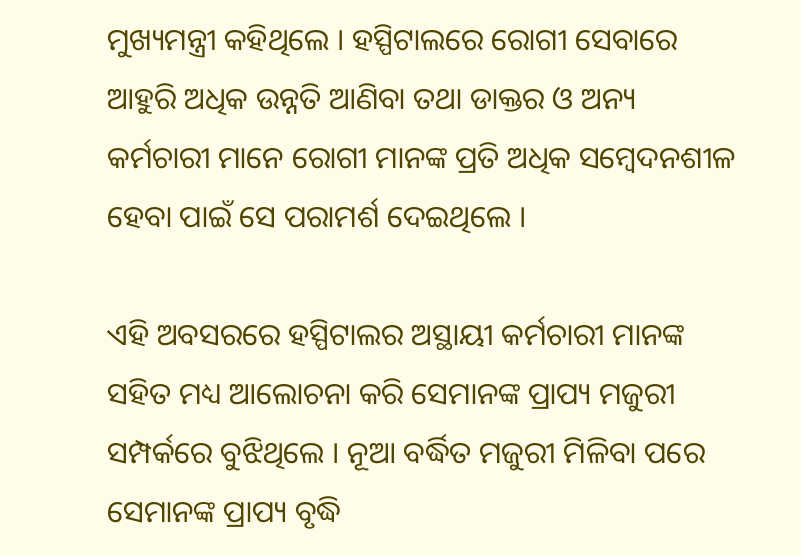ମୁଖ୍ୟମନ୍ତ୍ରୀ କହିଥିଲେ । ହସ୍ପିଟାଲରେ ରୋଗୀ ସେବାରେ ଆହୁରି ଅଧିକ ଉନ୍ନତି ଆଣିବା ତଥା ଡାକ୍ତର ଓ ଅନ୍ୟ କର୍ମଚାରୀ ମାନେ ରୋଗୀ ମାନଙ୍କ ପ୍ରତି ଅଧିକ ସମ୍ବେଦନଶୀଳ ହେବା ପାଇଁ ସେ ପରାମର୍ଶ ଦେଇଥିଲେ ।

ଏହି ଅବସରରେ ହସ୍ପିଟାଲର ଅସ୍ଥାୟୀ କର୍ମଚାରୀ ମାନଙ୍କ ସହିତ ମଧ୍ୟ ଆଲୋଚନା କରି ସେମାନଙ୍କ ପ୍ରାପ୍ୟ ମଜୁରୀ ସମ୍ପର୍କରେ ବୁଝିଥିଲେ । ନୂଆ ବର୍ଦ୍ଧିତ ମଜୁରୀ ମିଳିବା ପରେ ସେମାନଙ୍କ ପ୍ରାପ୍ୟ ବୃଦ୍ଧି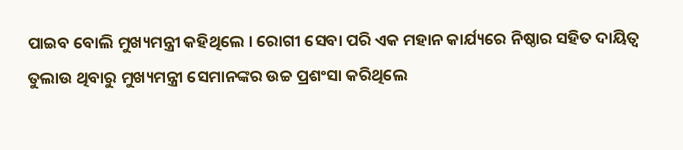ପାଇବ ବୋଲି ମୁଖ୍ୟମନ୍ତ୍ରୀ କହିଥିଲେ । ରୋଗୀ ସେବା ପରି ଏକ ମହାନ କାର୍ଯ୍ୟରେ ନିଷ୍ଠାର ସହିତ ଦାୟିତ୍ଵ ତୁଲାଉ ଥିବାରୁ ମୁଖ୍ୟମନ୍ତ୍ରୀ ସେମାନଙ୍କର ଉଚ୍ଚ ପ୍ରଶଂସା କରିଥିଲେ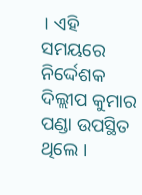। ଏହି ସମୟରେ ନିର୍ଦ୍ଦେଶକ ଦିଲ୍ଲୀପ କୁମାର ପଣ୍ଡା ଉପସ୍ଥିତ ଥିଲେ ।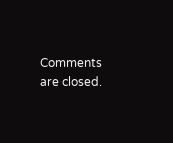Comments are closed.